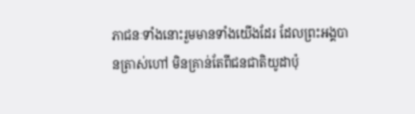ភាជនៈទាំងនោះរួមមានទាំងយើងដែរ ដែលព្រះអង្គបានត្រាស់ហៅ មិនគ្រាន់តែពីជនជាតិយូដាប៉ុ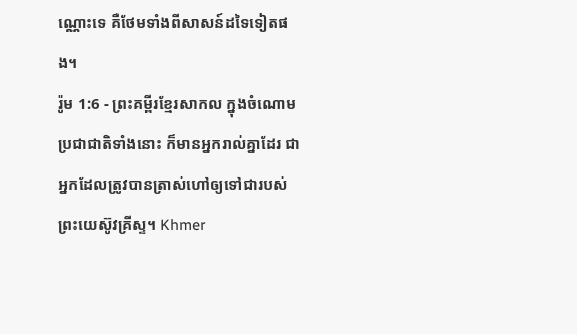ណ្ណោះទេ គឺថែមទាំងពីសាសន៍ដទៃទៀតផង។
រ៉ូម 1:6 - ព្រះគម្ពីរខ្មែរសាកល ក្នុងចំណោមប្រជាជាតិទាំងនោះ ក៏មានអ្នករាល់គ្នាដែរ ជាអ្នកដែលត្រូវបានត្រាស់ហៅឲ្យទៅជារបស់ព្រះយេស៊ូវគ្រីស្ទ។ Khmer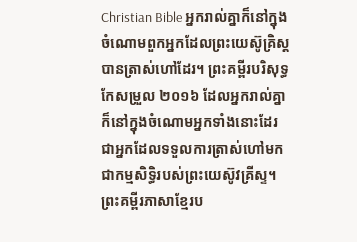Christian Bible អ្នករាល់គ្នាក៏នៅក្នុងចំណោមពួកអ្នកដែលព្រះយេស៊ូគ្រិស្ដបានត្រាស់ហៅដែរ។ ព្រះគម្ពីរបរិសុទ្ធកែសម្រួល ២០១៦ ដែលអ្នករាល់គ្នាក៏នៅក្នុងចំណោមអ្នកទាំងនោះដែរ ជាអ្នកដែលទទួលការត្រាស់ហៅមកជាកម្មសិទ្ធិរបស់ព្រះយេស៊ូវគ្រីស្ទ។ ព្រះគម្ពីរភាសាខ្មែរប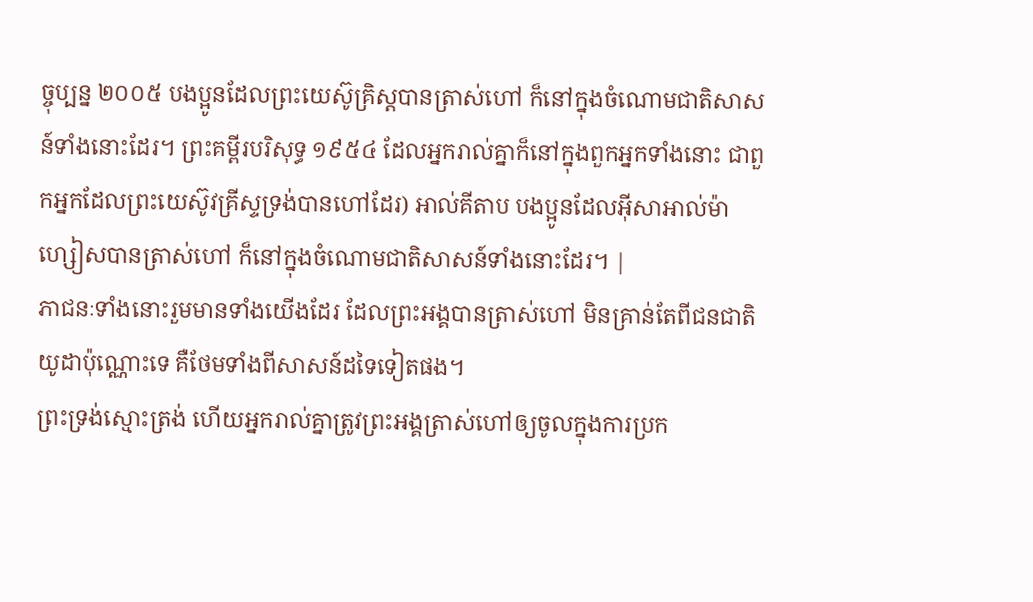ច្ចុប្បន្ន ២០០៥ បងប្អូនដែលព្រះយេស៊ូគ្រិស្តបានត្រាស់ហៅ ក៏នៅក្នុងចំណោមជាតិសាសន៍ទាំងនោះដែរ។ ព្រះគម្ពីរបរិសុទ្ធ ១៩៥៤ ដែលអ្នករាល់គ្នាក៏នៅក្នុងពួកអ្នកទាំងនោះ ជាពួកអ្នកដែលព្រះយេស៊ូវគ្រីស្ទទ្រង់បានហៅដែរ) អាល់គីតាប បងប្អូនដែលអ៊ីសាអាល់ម៉ាហ្សៀសបានត្រាស់ហៅ ក៏នៅក្នុងចំណោមជាតិសាសន៍ទាំងនោះដែរ។ |
ភាជនៈទាំងនោះរួមមានទាំងយើងដែរ ដែលព្រះអង្គបានត្រាស់ហៅ មិនគ្រាន់តែពីជនជាតិយូដាប៉ុណ្ណោះទេ គឺថែមទាំងពីសាសន៍ដទៃទៀតផង។
ព្រះទ្រង់ស្មោះត្រង់ ហើយអ្នករាល់គ្នាត្រូវព្រះអង្គត្រាស់ហៅឲ្យចូលក្នុងការប្រក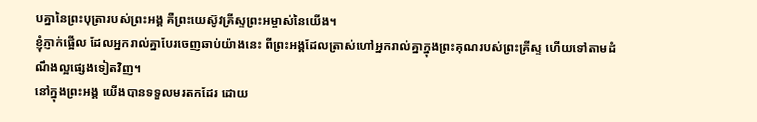បគ្នានៃព្រះបុត្រារបស់ព្រះអង្គ គឺព្រះយេស៊ូវគ្រីស្ទព្រះអម្ចាស់នៃយើង។
ខ្ញុំភ្ញាក់ផ្អើល ដែលអ្នករាល់គ្នាបែរចេញឆាប់យ៉ាងនេះ ពីព្រះអង្គដែលត្រាស់ហៅអ្នករាល់គ្នាក្នុងព្រះគុណរបស់ព្រះគ្រីស្ទ ហើយទៅតាមដំណឹងល្អផ្សេងទៀតវិញ។
នៅក្នុងព្រះអង្គ យើងបានទទួលមរតកដែរ ដោយ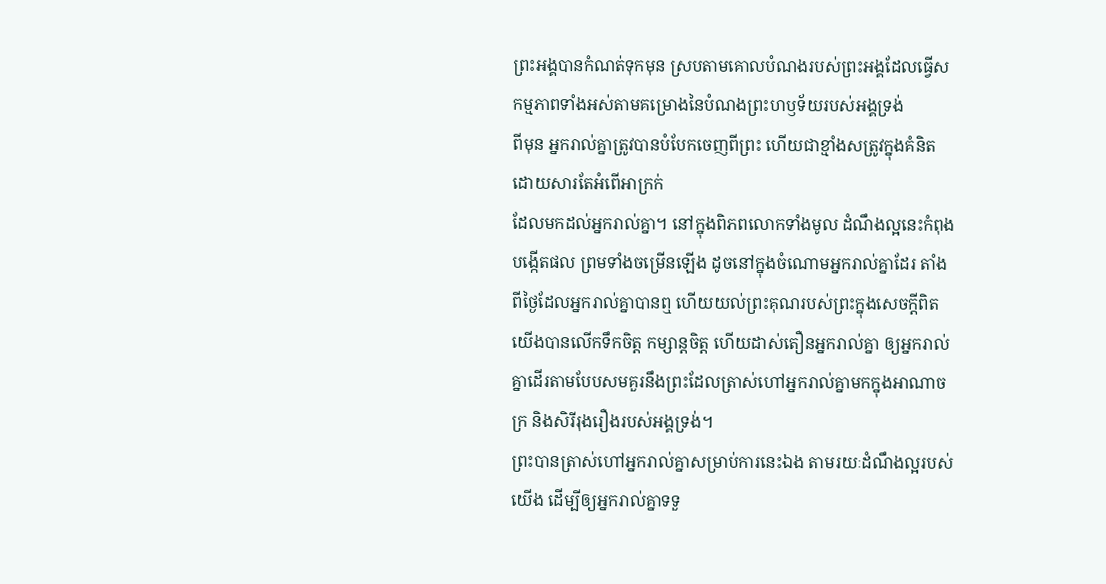ព្រះអង្គបានកំណត់ទុកមុន ស្របតាមគោលបំណងរបស់ព្រះអង្គដែលធ្វើសកម្មភាពទាំងអស់តាមគម្រោងនៃបំណងព្រះហឫទ័យរបស់អង្គទ្រង់
ពីមុន អ្នករាល់គ្នាត្រូវបានបំបែកចេញពីព្រះ ហើយជាខ្មាំងសត្រូវក្នុងគំនិត ដោយសារតែអំពើអាក្រក់
ដែលមកដល់អ្នករាល់គ្នា។ នៅក្នុងពិភពលោកទាំងមូល ដំណឹងល្អនេះកំពុងបង្កើតផល ព្រមទាំងចម្រើនឡើង ដូចនៅក្នុងចំណោមអ្នករាល់គ្នាដែរ តាំងពីថ្ងៃដែលអ្នករាល់គ្នាបានឮ ហើយយល់ព្រះគុណរបស់ព្រះក្នុងសេចក្ដីពិត
យើងបានលើកទឹកចិត្ត កម្សាន្តចិត្ត ហើយដាស់តឿនអ្នករាល់គ្នា ឲ្យអ្នករាល់គ្នាដើរតាមបែបសមគួរនឹងព្រះដែលត្រាស់ហៅអ្នករាល់គ្នាមកក្នុងអាណាចក្រ និងសិរីរុងរឿងរបស់អង្គទ្រង់។
ព្រះបានត្រាស់ហៅអ្នករាល់គ្នាសម្រាប់ការនេះឯង តាមរយៈដំណឹងល្អរបស់យើង ដើម្បីឲ្យអ្នករាល់គ្នាទទួ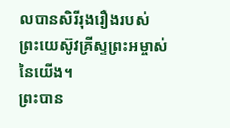លបានសិរីរុងរឿងរបស់ព្រះយេស៊ូវគ្រីស្ទព្រះអម្ចាស់នៃយើង។
ព្រះបាន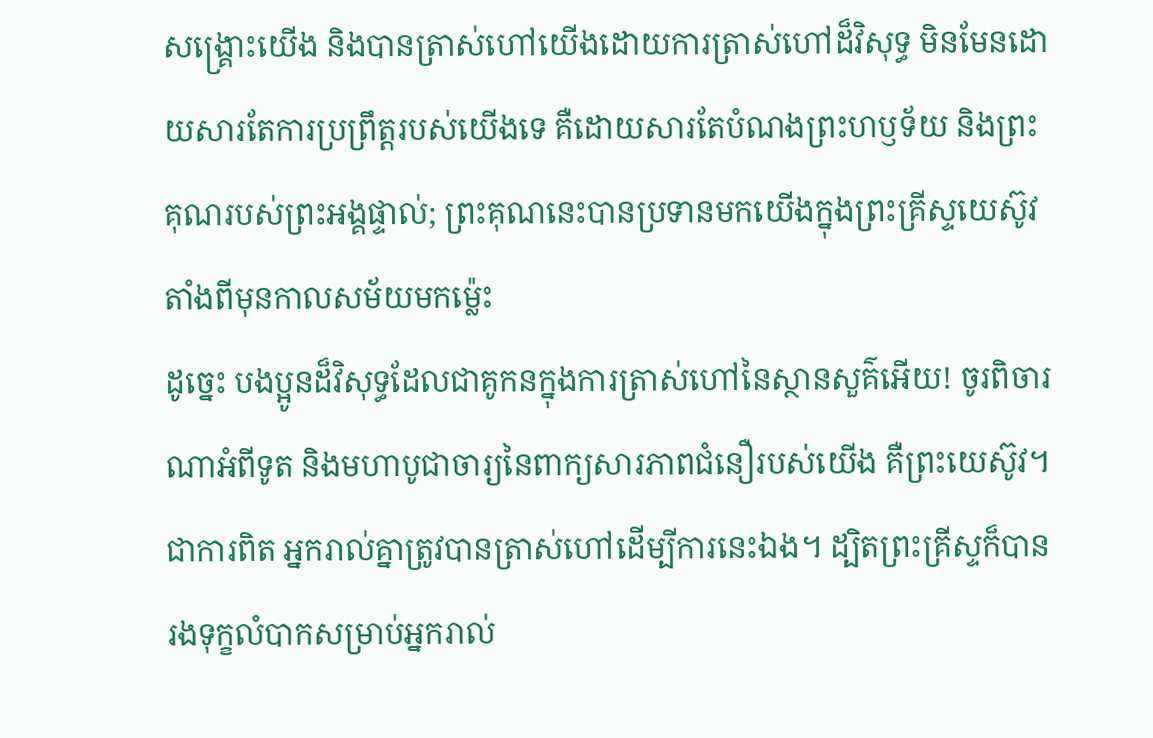សង្គ្រោះយើង និងបានត្រាស់ហៅយើងដោយការត្រាស់ហៅដ៏វិសុទ្ធ មិនមែនដោយសារតែការប្រព្រឹត្តរបស់យើងទេ គឺដោយសារតែបំណងព្រះហឫទ័យ និងព្រះគុណរបស់ព្រះអង្គផ្ទាល់; ព្រះគុណនេះបានប្រទានមកយើងក្នុងព្រះគ្រីស្ទយេស៊ូវ តាំងពីមុនកាលសម័យមកម្ល៉េះ
ដូច្នេះ បងប្អូនដ៏វិសុទ្ធដែលជាគូកនក្នុងការត្រាស់ហៅនៃស្ថានសួគ៌អើយ! ចូរពិចារណាអំពីទូត និងមហាបូជាចារ្យនៃពាក្យសារភាពជំនឿរបស់យើង គឺព្រះយេស៊ូវ។
ជាការពិត អ្នករាល់គ្នាត្រូវបានត្រាស់ហៅដើម្បីការនេះឯង។ ដ្បិតព្រះគ្រីស្ទក៏បានរងទុក្ខលំបាកសម្រាប់អ្នករាល់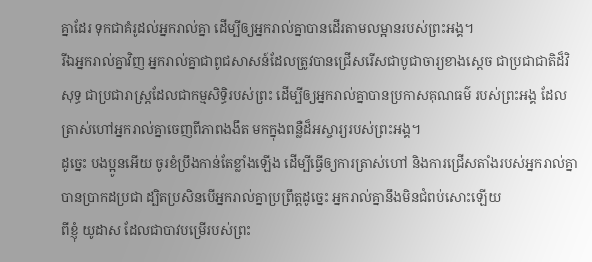គ្នាដែរ ទុកជាគំរូដល់អ្នករាល់គ្នា ដើម្បីឲ្យអ្នករាល់គ្នាបានដើរតាមលម្អានរបស់ព្រះអង្គ។
រីឯអ្នករាល់គ្នាវិញ អ្នករាល់គ្នាជាពូជសាសន៍ដែលត្រូវបានជ្រើសរើសជាបូជាចារ្យខាងស្ដេច ជាប្រជាជាតិដ៏វិសុទ្ធ ជាប្រជារាស្ត្រដែលជាកម្មសិទ្ធិរបស់ព្រះ ដើម្បីឲ្យអ្នករាល់គ្នាបានប្រកាសគុណធម៌ របស់ព្រះអង្គ ដែលត្រាស់ហៅអ្នករាល់គ្នាចេញពីភាពងងឹត មកក្នុងពន្លឺដ៏អស្ចារ្យរបស់ព្រះអង្គ។
ដូច្នេះ បងប្អូនអើយ ចូរខំប្រឹងកាន់តែខ្លាំងឡើង ដើម្បីធ្វើឲ្យការត្រាស់ហៅ និងការជ្រើសតាំងរបស់អ្នករាល់គ្នាបានប្រាកដប្រជា ដ្បិតប្រសិនបើអ្នករាល់គ្នាប្រព្រឹត្តដូច្នេះ អ្នករាល់គ្នានឹងមិនជំពប់សោះឡើយ
ពីខ្ញុំ យូដាស ដែលជាបាវបម្រើរបស់ព្រះ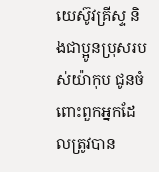យេស៊ូវគ្រីស្ទ និងជាប្អូនប្រុសរបស់យ៉ាកុប ជូនចំពោះពួកអ្នកដែលត្រូវបាន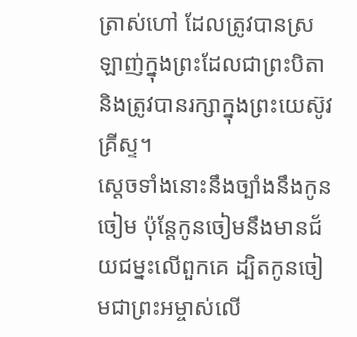ត្រាស់ហៅ ដែលត្រូវបានស្រឡាញ់ក្នុងព្រះដែលជាព្រះបិតា និងត្រូវបានរក្សាក្នុងព្រះយេស៊ូវគ្រីស្ទ។
ស្ដេចទាំងនោះនឹងច្បាំងនឹងកូនចៀម ប៉ុន្តែកូនចៀមនឹងមានជ័យជម្នះលើពួកគេ ដ្បិតកូនចៀមជាព្រះអម្ចាស់លើ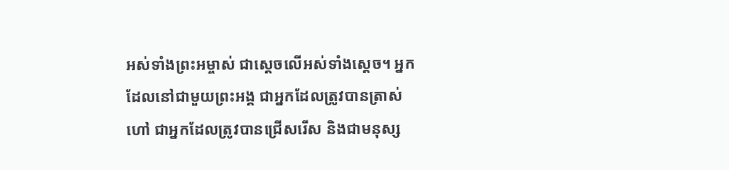អស់ទាំងព្រះអម្ចាស់ ជាស្ដេចលើអស់ទាំងស្ដេច។ អ្នកដែលនៅជាមួយព្រះអង្គ ជាអ្នកដែលត្រូវបានត្រាស់ហៅ ជាអ្នកដែលត្រូវបានជ្រើសរើស និងជាមនុស្ស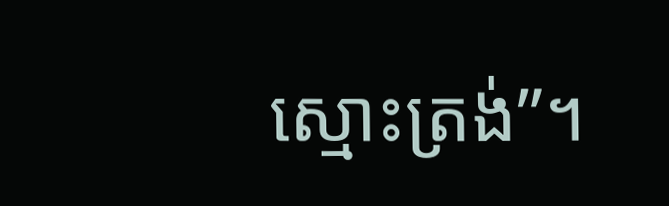ស្មោះត្រង់”។